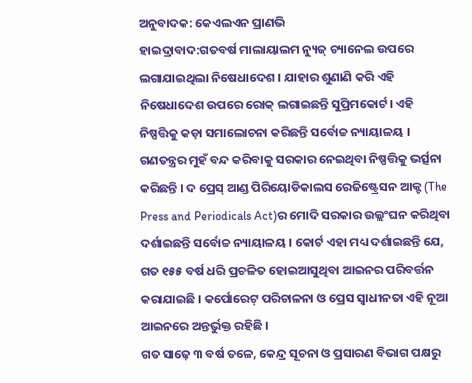ଅନୁବାଦକ: କେଏଲଏନ ପ୍ରାଣଭି
ହାଇଦ୍ରାବାଦ:ଗତବର୍ଷ ମାଲାୟାଲମ ନ୍ୟୁଜ୍ ଚ୍ୟାନେଲ ଉପରେ ଲଗାଯାଇଥିଲା ନିଷେଧାଦେଶ । ଯାହାର ଶୁଣାଣି କରି ଏହି ନିଷେଧାଦେଶ ଉପରେ ରୋକ୍ ଲଗାଇଛନ୍ତି ସୁପ୍ରିମକୋର୍ଟ। ଏହି ନିଷ୍ପତ୍ତିକୁ କଡ଼ା ସମାଲୋଚନା କରିଛନ୍ତି ସର୍ବୋଚ୍ଚ ନ୍ୟାୟାଳୟ । ଗଣତନ୍ତ୍ରର ମୁହଁ ବନ୍ଦ କରିବାକୁ ସରକାର ନେଇଥିବା ନିଷ୍ପତ୍ତିକୁ ଭର୍ତ୍ସନା କରିଛନ୍ତି । ଦ ପ୍ରେସ୍ ଆଣ୍ଡ ପିରିୟୋଡିକାଲସ ରେଜିଷ୍ଟ୍ରେସନ ଆକ୍ଟ (The Press and Periodicals Act)ର ମୋଦି ସରକାର ଉଲ୍ଲଂଘନ କରିଥିବା ଦର୍ଶାଇଛନ୍ତି ସର୍ବୋଚ୍ଚ ନ୍ୟାୟାଳୟ । କୋର୍ଟ ଏହା ମଧ୍ୟ ଦର୍ଶାଇଛନ୍ତି ଯେ, ଗତ ୧୫୫ ବର୍ଷ ଧରି ପ୍ରଚଳିତ ହୋଇଆସୁଥିବା ଆଇନର ପରିବର୍ତ୍ତନ କରାଯାଇଛି । କର୍ପୋରେଟ୍ ପରିଚାଳନା ଓ ପ୍ରେସ ସ୍ବାଧୀନତା ଏହି ନୂଆ ଆଇନରେ ଅନ୍ତର୍ଭୁକ୍ତ ରହିଛି ।
ଗତ ସାଢ଼େ ୩ ବର୍ଷ ତଳେ, କେନ୍ଦ୍ର ସୂଚନା ଓ ପ୍ରସାରଣ ବିଭାଗ ପକ୍ଷରୁ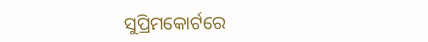ସୁପ୍ରିମକୋର୍ଟରେ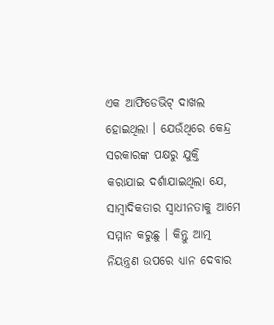ଏକ ଆଫିଡେଭିଟ୍ ଦାଖଲ ହୋଇଥିଲା । ଯେଉଁଥିରେ କେନ୍ଦ୍ର ସରକାରଙ୍କ ପକ୍ଷରୁ ଯୁକ୍ତି କରାଯାଇ ଦର୍ଶାଯାଇଥିଲା ଯେ, ସାମ୍ବାଦିକତାର ସ୍ବାଧୀନତାକୁ ଆମେ ସମ୍ମାନ କରୁଛୁ । କିନ୍ତୁ ଆତ୍ମ ନିୟନ୍ତ୍ରଣ ଉପରେ ଧ୍ୟାନ ଦେବାର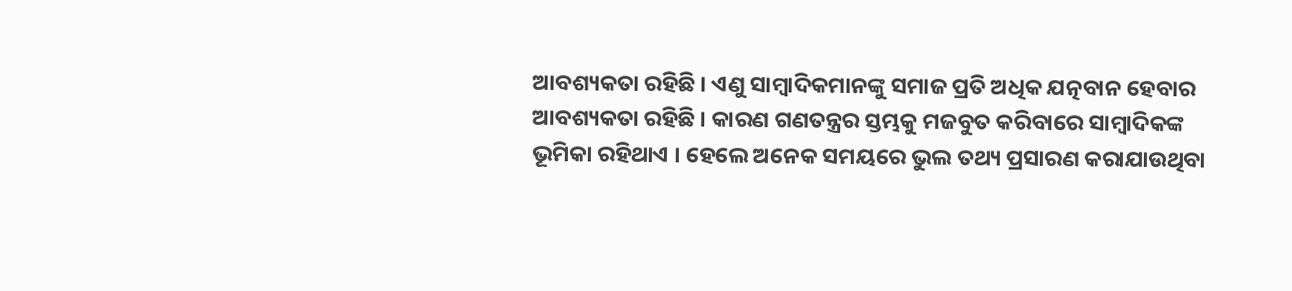ଆବଶ୍ୟକତା ରହିଛି । ଏଣୁ ସାମ୍ବାଦିକମାନଙ୍କୁ ସମାଜ ପ୍ରତି ଅଧିକ ଯତ୍ନବାନ ହେବାର ଆବଶ୍ୟକତା ରହିଛି । କାରଣ ଗଣତନ୍ତ୍ରର ସ୍ତମ୍ଭକୁ ମଜବୁତ କରିବାରେ ସାମ୍ବାଦିକଙ୍କ ଭୂମିକା ରହିଥାଏ । ହେଲେ ଅନେକ ସମୟରେ ଭୁଲ ତଥ୍ୟ ପ୍ରସାରଣ କରାଯାଉଥିବା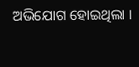ଅଭିଯୋଗ ହୋଇଥିଲା ।